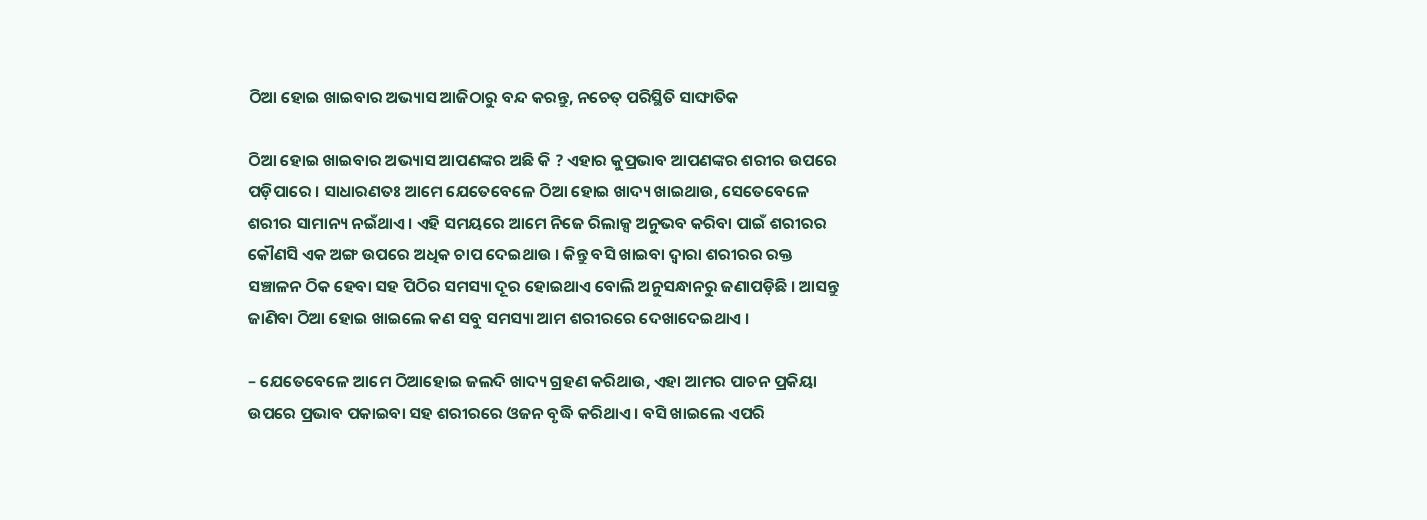ଠିଆ ହୋଇ ଖାଇବାର ଅଭ୍ୟାସ ଆଜିଠାରୁ ବନ୍ଦ କରନ୍ତୁ, ନଚେତ୍ ପରିସ୍ଥିତି ସାଙ୍ଘାତିକ

ଠିଆ ହୋଇ ଖାଇବାର ଅଭ୍ୟାସ ଆପଣଙ୍କର ଅଛି କି ? ଏହାର କୁପ୍ରଭାବ ଆପଣଙ୍କର ଶରୀର ଉପରେ ପଡ଼ିପାରେ । ସାଧାରଣତଃ ଆମେ ଯେତେବେଳେ ଠିଆ ହୋଇ ଖାଦ୍ୟ ଖାଇଥାଉ, ସେତେବେଳେ ଶରୀର ସାମାନ୍ୟ ନଇଁଥାଏ । ଏହି ସମୟରେ ଆମେ ନିଜେ ରିଲାକ୍ସ ଅନୁଭବ କରିବା ପାଇଁ ଶରୀରର କୌଣସି ଏକ ଅଙ୍ଗ ଉପରେ ଅଧିକ ଚାପ ଦେଇଥାଉ । କିନ୍ତୁ ବସି ଖାଇବା ଦ୍ୱାରା ଶରୀରର ରକ୍ତ ସଞ୍ଚାଳନ ଠିକ ହେବା ସହ ପିଠିର ସମସ୍ୟା ଦୂର ହୋଇଥାଏ ବୋଲି ଅନୁସନ୍ଧାନରୁ ଜଣାପଡ଼ିଛି । ଆସନ୍ତୁ ଜାଣିବା ଠିଆ ହୋଇ ଖାଇଲେ କଣ ସବୁ ସମସ୍ୟା ଆମ ଶରୀରରେ ଦେଖାଦେଇଥାଏ ।

– ଯେତେବେଳେ ଆମେ ଠିଆହୋଇ ଜଲଦି ଖାଦ୍ୟ ଗ୍ରହଣ କରିଥାଉ, ଏହା ଆମର ପାଚନ ପ୍ରକିୟା ଉପରେ ପ୍ରଭାବ ପକାଇବା ସହ ଶରୀରରେ ଓଜନ ବୃଦ୍ଧି କରିଥାଏ । ବସି ଖାଇଲେ ଏପରି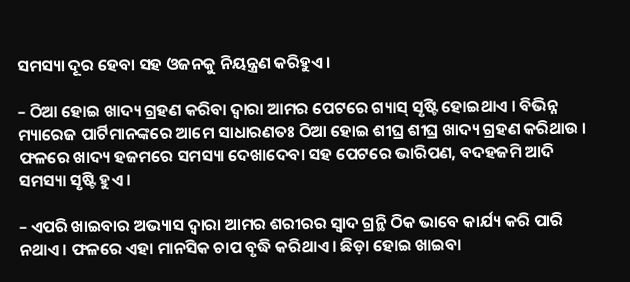ସମସ୍ୟା ଦୂର ହେବା ସହ ଓଜନକୁ ନିୟନ୍ତ୍ରଣ କରିହୁଏ ।

– ଠିଆ ହୋଇ ଖାଦ୍ୟ ଗ୍ରହଣ କରିବା ଦ୍ୱାରା ଆମର ପେଟରେ ଗ୍ୟାସ୍ ସୃଷ୍ଟି ହୋଇଥାଏ । ବିଭିନ୍ନ ମ୍ୟାରେଜ ପାର୍ଟିମାନଙ୍କରେ ଆମେ ସାଧାରଣତଃ ଠିଆ ହୋଇ ଶୀଘ୍ର ଶୀଘ୍ର ଖାଦ୍ୟ ଗ୍ରହଣ କରିଥାଉ । ଫଳରେ ଖାଦ୍ୟ ହଜମରେ ସମସ୍ୟା ଦେଖାଦେବା ସହ ପେଟରେ ଭାରିପଣ, ବଦହଜମି ଆଦି ସମସ୍ୟା ସୃଷ୍ଟି ହୁଏ ।

– ଏପରି ଖାଇବାର ଅଭ୍ୟାସ ଦ୍ୱାରା ଆମର ଶରୀରର ସ୍ୱାଦ ଗ୍ରନ୍ଥି ଠିକ ଭାବେ କାର୍ଯ୍ୟ କରି ପାରି ନଥାଏ । ଫଳରେ ଏହା ମାନସିକ ଚାପ ବୃଦ୍ଧି କରିଥାଏ । ଛିଡ଼ା ହୋଇ ଖାଇବା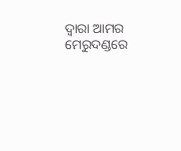ଦ୍ୱାରା ଆମର ମେରୁଦଣ୍ଡରେ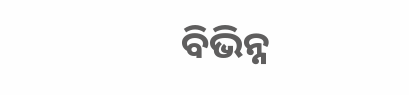ବିଭିନ୍ନ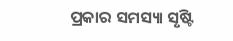ପ୍ରକାର ସମସ୍ୟା ସୃଷ୍ଟି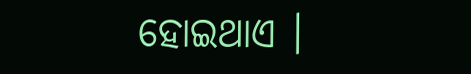ହୋଇଥାଏ ।